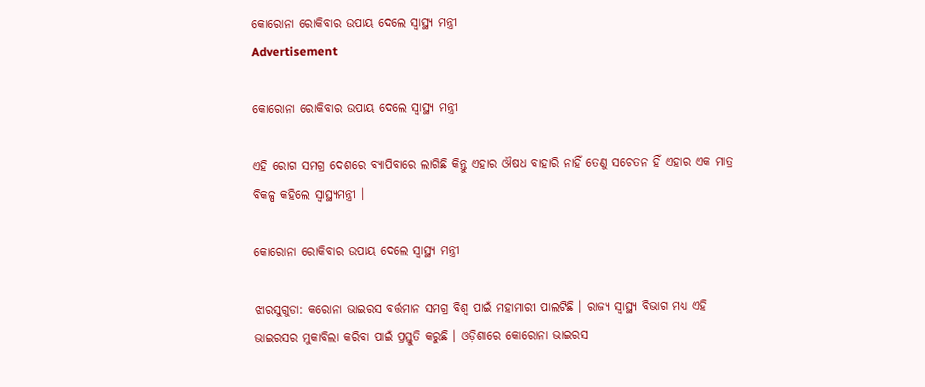କୋରୋନା ରୋକିବାର ଉପାୟ ଦେଲେ ସ୍ୱାସ୍ଥ୍ୟ ମନ୍ତ୍ରୀ
Advertisement

କୋରୋନା ରୋକିବାର ଉପାୟ ଦେଲେ ସ୍ୱାସ୍ଥ୍ୟ ମନ୍ତ୍ରୀ

ଏହି ରୋଗ ସମଗ୍ର ଦେଶରେ ବ୍ୟାପିବାରେ ଲାଗିଛି କିନ୍ତୁ ଏହାର ଔଷଧ ବାହାରି ନାହିଁ ତେଣୁ ସଚେତନ ହିଁ ଏହାର ଏକ ମାତ୍ର ବିକଳ୍ପ କହିଲେ ସ୍ୱାସ୍ଥ୍ୟମନ୍ତ୍ରୀ ।

କୋରୋନା ରୋକିବାର ଉପାୟ ଦେଲେ ସ୍ୱାସ୍ଥ୍ୟ ମନ୍ତ୍ରୀ

ଝାରସୁଗୁଡା: କରୋନା ଭାଇରସ ବର୍ତ୍ତମାନ ସମଗ୍ର ବିଶ୍ୱ ପାଇଁ ମହାମାରୀ ପାଲଟିଛି । ରାଜ୍ୟ ସ୍ୱାସ୍ଥ୍ୟ ବିଭାଗ ମଧ୍ୟ ଏହି ଭାଇରସର ମୁକାବିଲା କରିବା ପାଇଁ ପ୍ରସ୍ତୁତି କରୁଛି । ଓଡ଼ିଶାରେ କୋରୋନା ଭାଇରସ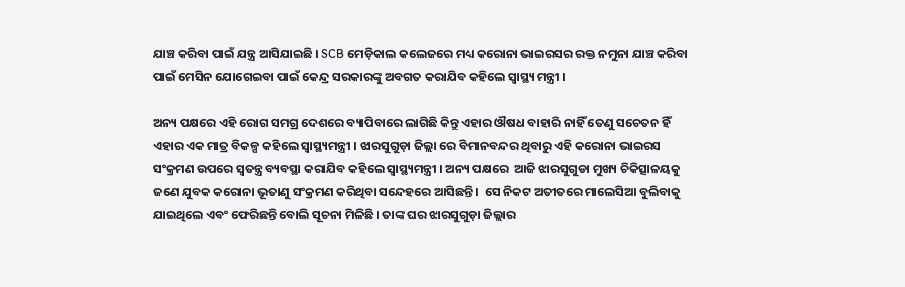ଯାଞ୍ଚ କରିବା ପାଇଁ ଯନ୍ତ୍ର ଆସିଯାଇଛି । SCB ମେଡ଼ିକାଲ କଲେଜରେ ମଧ୍ୟ କରୋନା ଭାଇରସର ରକ୍ତ ନମୁନା ଯାଞ୍ଚ କରିବା ପାଇଁ ମେସିନ ଯୋଗେଇବା ପାଇଁ କେନ୍ଦ୍ର ସରକାରଙ୍କୁ ଅବଗତ କରାଯିବ କହିଲେ ସ୍ୱାସ୍ଥ୍ୟ ମନ୍ତ୍ରୀ ।

ଅନ୍ୟ ପକ୍ଷରେ ଏହି ରୋଗ ସମଗ୍ର ଦେଶରେ ବ୍ୟାପିବାରେ ଲାଗିଛି କିନ୍ତୁ ଏହାର ଔଷଧ ବାହାରି ନାହିଁ ତେଣୁ ସଚେତନ ହିଁ ଏହାର ଏକ ମାତ୍ର ବିକଳ୍ପ କହିଲେ ସ୍ୱାସ୍ଥ୍ୟମନ୍ତ୍ରୀ । ଝାରସୁଗୁଡ଼ା ଜିଲ୍ଲା ରେ ବିମାନବନ୍ଦର ଥିବାରୁ ଏହି କରୋନା ଭାଇରସ ସଂକ୍ରମଣ ଉପରେ ସ୍ୱତନ୍ତ୍ର ବ୍ୟବସ୍ଥା କରାଯିବ କହିଲେ ସ୍ୱାସ୍ଥ୍ୟମନ୍ତ୍ରୀ । ଅନ୍ୟ ପକ୍ଷରେ  ଆଜି ଝାରସୁଗୁଡା ମୁଖ୍ୟ ଚିକିତ୍ସାଳୟକୁ ଜଣେ ଯୁବକ କରୋନା ଭୂତାଣୁ ସଂକ୍ରମଣ କରିଥିବା ସନ୍ଦେହରେ ଆସିଛନ୍ତି ।  ସେ ନିକଟ ଅତୀତରେ ମାଲେସିଆ ବୁଲିବାକୁ ଯାଇଥିଲେ ଏବଂ ଫେରିଛନ୍ତି ବୋଲି ସୂଚନା ମିଳିଛି । ତାଙ୍କ ଘର ଝାରସୁଗୁଡ଼ା ଜିଲ୍ଲାର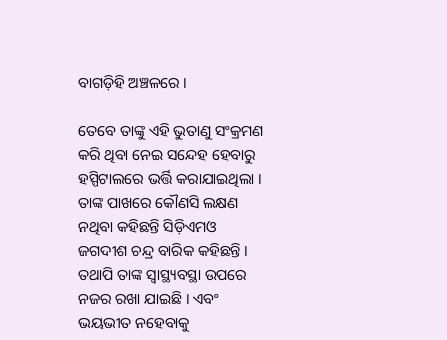ବାଗଡ଼ିହି ଅଞ୍ଚଳରେ ।

ତେବେ ତାଙ୍କୁ ଏହି ଭୁତାଣୁ ସଂକ୍ରମଣ କରି ଥିବା ନେଇ ସନ୍ଦେହ ହେବାରୁ ହସ୍ପିଟାଲରେ ଭର୍ତ୍ତି କରାଯାଇଥିଲା । ତାଙ୍କ ପାଖରେ କୌଣସି ଲକ୍ଷଣ ନଥିବା କହିଛନ୍ତି ସିଡ଼ିଏମଓ ଜଗଦୀଶ ଚନ୍ଦ୍ର ବାରିକ କହିଛନ୍ତି । ତଥାପି ତାଙ୍କ ସ୍ୱାସ୍ଥ୍ୟବସ୍ଥା ଉପରେ ନଜର ରଖା ଯାଇଛି । ଏବଂ ଭୟଭୀତ ନହେବାକୁ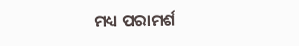ମଧ୍ୟ ପରାମର୍ଶ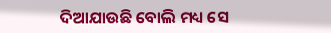ଦିଆଯାଉଛି ବୋଲି ମଧ୍ୟ ସେ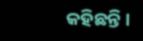କହିଛନ୍ତି ।